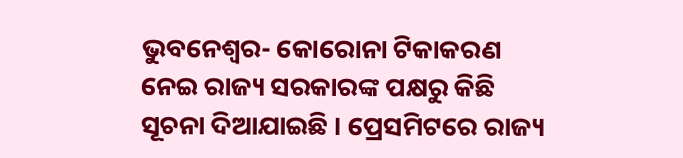ଭୁବନେଶ୍ୱର- କୋରୋନା ଟିକାକରଣ ନେଇ ରାଜ୍ୟ ସରକାରଙ୍କ ପକ୍ଷରୁ କିଛି ସୂଚନା ଦିଆଯାଇଛି । ପ୍ରେସମିଟରେ ରାଜ୍ୟ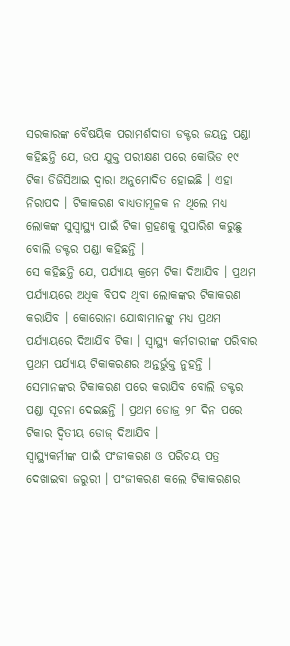ସରକାରଙ୍କ ବୈଷୟିକ ପରାମର୍ଶଦାତା ଡକ୍ଟର ଜୟନ୍ତ ପଣ୍ଡା କହିଛନ୍ତି ଯେ, ଉପ ଯୁକ୍ତ ପରୀକ୍ଷଣ ପରେ କୋଭିଡ ୧୯ ଟିକା ଡିଜିସିଆଇ ଦ୍ୱାରା ଅନୁମୋଦିତ ହୋଇଛି । ଏହା ନିରାପଦ । ଟିକାକରଣ ବାଧ୍ୟତାମୂଳକ ନ ଥିଲେ ମଧ୍ୟ ଲୋକଙ୍କ ସୁସ୍ୱାସ୍ଥ୍ୟ ପାଇଁ ଟିକା ଗ୍ରହଣକୁ ସୁପାରିଶ କରୁଛୁ ବୋଲି ଡକ୍ଟର ପଣ୍ଡା କହିଛନ୍ତି ।
ସେ କହିଛନ୍ତି ଯେ, ପର୍ଯ୍ୟାୟ କ୍ରମେ ଟିକା ଦିଆଯିବ । ପ୍ରଥମ ପର୍ଯ୍ୟାୟରେ ଅଧିକ ବିପଦ ଥିବା ଲୋକଙ୍କର ଟିକାକରଣ କରାଯିବ । କୋରୋନା ଯୋଦ୍ଧାମାନଙ୍କୁ ମଧ୍ୟ ପ୍ରଥମ ପର୍ଯ୍ୟାୟରେ ଦିଆଯିବ ଟିକା । ସ୍ୱାସ୍ଥ୍ୟ କର୍ମଚାରୀଙ୍କ ପରିବାର ପ୍ରଥମ ପର୍ଯ୍ୟାୟ ଟିକାକରଣର ଅନ୍ତର୍ଭୁକ୍ତ ନୁହନ୍ତି । ସେମାନଙ୍କର ଟିକାକରଣ ପରେ କରାଯିବ ବୋଲି ଡକ୍ଟର ପଣ୍ଡା ସୂଚନା ଦେଇଛନ୍ତି । ପ୍ରଥମ ଡୋଜ୍ର ୨୮ ଦିନ ପରେ ଟିକାର ଦ୍ୱିତୀୟ ଡୋଜ୍ ଦିଆଯିବ ।
ସ୍ୱାସ୍ଥ୍ୟକର୍ମୀଙ୍କ ପାଇଁ ପଂଜୀକରଣ ଓ ପରିଚୟ ପତ୍ର ଦେଖାଇବା ଜରୁରୀ । ପଂଜୀକରଣ କଲେ ଟିକାକରଣର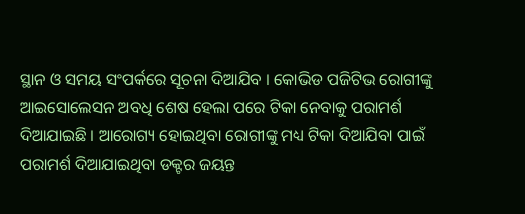ସ୍ଥାନ ଓ ସମୟ ସଂପର୍କରେ ସୂଚନା ଦିଆଯିବ । କୋଭିଡ ପଜିଟିଭ ରୋଗୀଙ୍କୁ ଆଇସୋଲେସନ ଅବଧି ଶେଷ ହେଲା ପରେ ଟିକା ନେବାକୁ ପରାମର୍ଶ ଦିଆଯାଇଛି । ଆରୋଗ୍ୟ ହୋଇଥିବା ରୋଗୀଙ୍କୁ ମଧ୍ୟ ଟିକା ଦିଆଯିବା ପାଇଁ ପରାମର୍ଶ ଦିଆଯାଇଥିବା ଡକ୍ଟର ଜୟନ୍ତ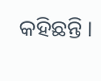କହିଛନ୍ତି ।